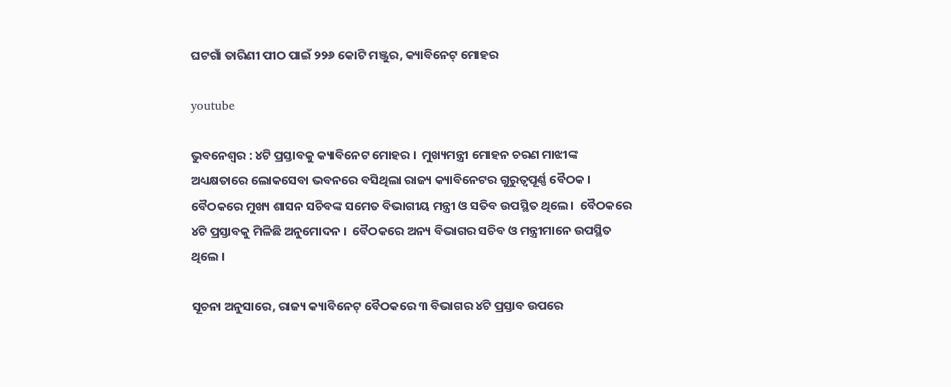ଘଟଗାଁ ତାରିଣୀ ପୀଠ ପାଇଁ ୨୨୬ କୋଟି ମଞ୍ଜୁର, କ୍ୟାବିନେଟ୍ ମୋହର

youtube

ଭୁବନେଶ୍ୱର : ୪ଟି ପ୍ରସ୍ତାବକୁ କ୍ୟାବିନେଟ ମୋହର ।  ମୁଖ୍ୟମନ୍ତ୍ରୀ ମୋହନ ଚରଣ ମାଝୀଙ୍କ ଅଧ୍ୟକ୍ଷତାରେ ଲୋକସେବା ଭବନରେ ବସିଥିଲା ରାଜ୍ୟ କ୍ୟାବିନେଟର ଗୁରୁତ୍ବପୂର୍ଣ୍ଣ ବୈଠକ । ବୈଠକରେ ମୁଖ୍ୟ ଶାସନ ସଚିବଙ୍କ ସମେତ ବିଭାଗୀୟ ମନ୍ତ୍ରୀ ଓ ସତିବ ଉପସ୍ଥିତ ଥିଲେ ।  ବୈଠକରେ ୪ଟି ପ୍ରସ୍ତାବକୁ ମିଳିଛି ଅନୁମୋଦନ ।  ବୈଠକରେ ଅନ୍ୟ ବିଭାଗର ସଚିବ ଓ ମନ୍ତ୍ରୀମାନେ ଉପସ୍ଥିତ ଥିଲେ ।

ସୂଚନା ଅନୁସାରେ, ରାଜ୍ୟ କ୍ୟାବିନେଟ୍ ବୈଠକରେ ୩ ବିଭାଗର ୪ଟି ପ୍ରସ୍ତାବ ଉପରେ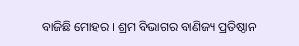ବାଜିଛି ମୋହର । ଶ୍ରମ ବିଭାଗର ବାଣିଜ୍ୟ ପ୍ରତିଷ୍ଠାନ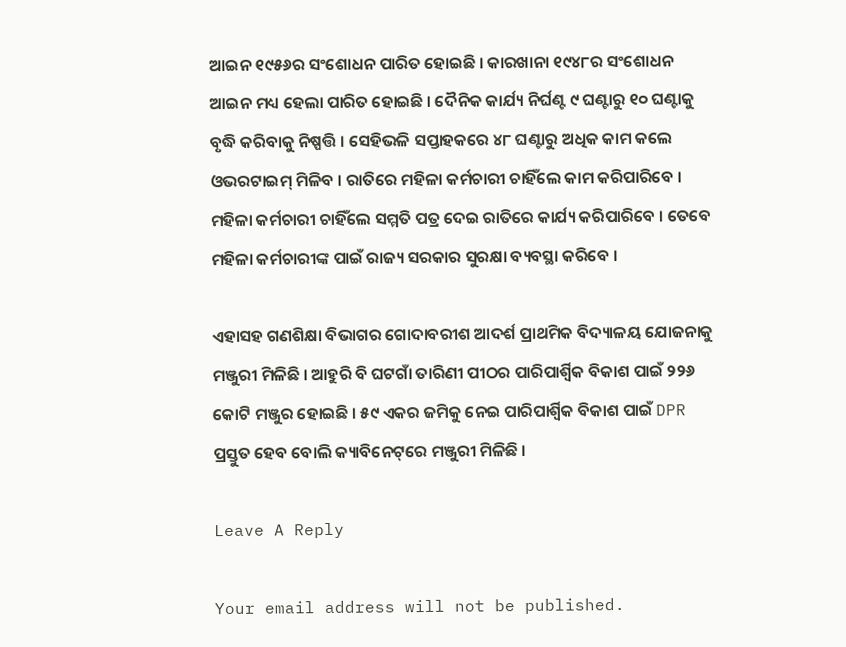ଆଇନ ୧୯୫୬ର ସଂଶୋଧନ ପାରିତ ହୋଇଛି । କାରଖାନା ୧୯୪୮ର ସଂଶୋଧନ ଆଇନ ମଧ୍ୟ ହେଲା ପାରିତ ହୋଇଛି । ଦୈନିକ କାର୍ଯ୍ୟ ନିର୍ଘଣ୍ଟ ୯ ଘଣ୍ଟାରୁ ୧୦ ଘଣ୍ଟାକୁ ବୃଦ୍ଧି କରିବାକୁ ନିଷ୍ପତ୍ତି । ସେହିଭଳି ସପ୍ତାହକରେ ୪୮ ଘଣ୍ଟାରୁ ଅଧିକ କାମ କଲେ ଓଭରଟାଇମ୍‌ ମିଳିବ । ରାତିରେ ମହିଳା କର୍ମଚାରୀ ଚାହିଁଲେ କାମ କରିପାରିବେ ।  ମହିଳା କର୍ମଚାରୀ ଚାହିଁଲେ ସମ୍ମତି ପତ୍ର ଦେଇ ରାତିରେ କାର୍ଯ୍ୟ କରିପାରିବେ । ତେବେ ମହିଳା କର୍ମଚାରୀଙ୍କ ପାଇଁ ରାଜ୍ୟ ସରକାର ସୁରକ୍ଷା ବ୍ୟବସ୍ଥା କରିବେ ।

ଏହାସହ ଗଣଶିକ୍ଷା ବିଭାଗର ଗୋଦାବରୀଶ ଆଦର୍ଶ ପ୍ରାଥମିକ ବିଦ୍ୟାଳୟ ଯୋଜନାକୁ ମଞ୍ଜୁରୀ ମିଳିଛି । ଆହୁରି ବି ଘଟଗାଁ ତାରିଣୀ ପୀଠର ପାରିପାର୍ଶ୍ବିକ ବିକାଶ ପାଇଁ ୨୨୬ କୋଟି ମଞ୍ଜୁର ହୋଇଛି । ୫୯ ଏକର ଜମିକୁ ନେଇ ପାରିପାର୍ଶ୍ବିକ ବିକାଶ ପାଇଁ DPR ପ୍ରସ୍ତୁତ ହେବ ବୋଲି କ୍ୟାବିନେଟ୍‌ରେ ମଞ୍ଜୁରୀ ମିଳିଛି ।

Leave A Reply

Your email address will not be published.